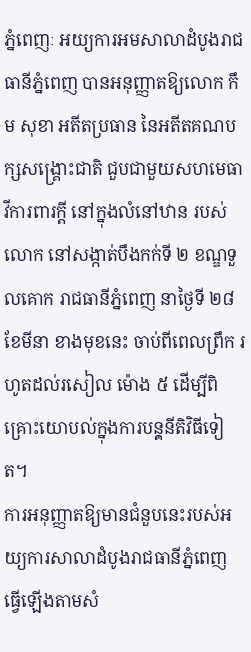ភ្នំពេញៈ អយ្យការអមសាលាដំបូងរាជធានីភ្នំពេញ បានអនុញ្ញាតឱ្យលោក កឹម សុខា អតីតប្រធាន នៃអតីតគណបក្សសង្គ្រោះជាតិ ជួបជាមួយសហមេធាវីការពារក្តី នៅក្នុងលំនៅឋាន របស់លោក នៅសង្កាត់បឹងកក់ទី ២ ខណ្ឌទួលគោក រាជធានីភ្នំពេញ នាថ្ងៃទី ២៨ ខែមីនា ខាងមុខនេះ ចាប់ពីពេលព្រឹក រហូតដល់រសៀល ម៉ោង ៥ ដើម្បីពិគ្រោះយោបល់ក្នុងការបនុ្តនីតិវិធីទៀត។
ការអនុញ្ញាតឱ្យមានជំនួបនេះរបស់អយ្យការសាលាដំបូងរាជធានីភ្នំពេញ ធ្វើឡើងតាមសំ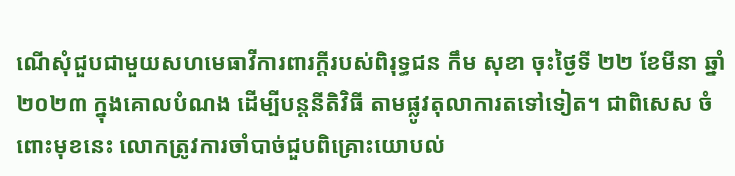ណើសុំជួបជាមួយសហមេធាវីការពារក្តីរបស់ពិរុទ្ធជន កឹម សុខា ចុះថ្ងៃទី ២២ ខែមីនា ឆ្នាំ ២០២៣ ក្នុងគោលបំណង ដើម្បីបន្តនីតិវិធី តាមផ្លូវតុលាការតទៅទៀត។ ជាពិសេស ចំពោះមុខនេះ លោកត្រូវការចាំបាច់ជួបពិគ្រោះយោបល់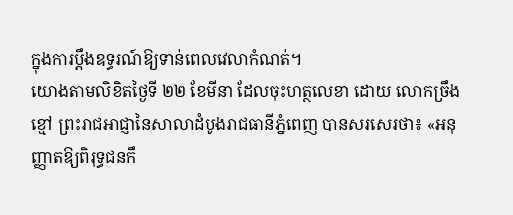ក្នុងការប្តឹងឧទ្ធរណ៍ឱ្យទាន់ពេលវេលាកំណត់។
យោងតាមលិខិតថ្ងៃទី ២២ ខែមីនា ដែលចុះហត្ថលេខា ដោយ លោកច្រឹង ខ្មៅ ព្រះរាជអាជ្ញានៃសាលាដំបូងរាជធានីភ្នំពេញ បានសរសេរថា៖ «អនុញ្ញាតឱ្យពិរុទ្ធជនកឹ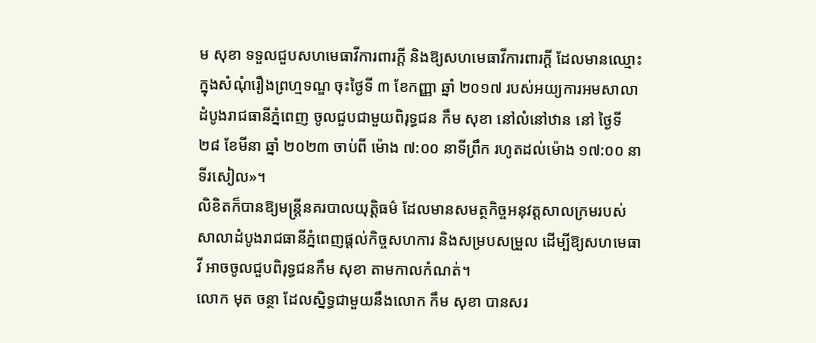ម សុខា ទទួលជួបសហមេធាវីការពារក្តី និងឱ្យសហមេធាវីការពារក្តី ដែលមានឈ្មោះក្នុងសំណុំរឿងព្រហ្មទណ្ឌ ចុះថ្ងៃទី ៣ ខែកញ្ញា ឆ្នាំ ២០១៧ របស់អយ្យការអមសាលាដំបូងរាជធានីភ្នំពេញ ចូលជួបជាមួយពិរុទ្ធជន កឹម សុខា នៅលំនៅឋាន នៅ ថ្ងៃទី ២៨ ខែមីនា ឆ្នាំ ២០២៣ ចាប់ពី ម៉ោង ៧:០០ នាទីព្រឹក រហូតដល់ម៉ោង ១៧:០០ នាទីរសៀល»។
លិខិតក៏បានឱ្យមន្ត្រីនគរបាលយុត្តិធម៌ ដែលមានសមត្ថកិច្ចអនុវត្តសាលក្រមរបស់សាលាដំបូងរាជធានីភ្នំពេញផ្ដល់កិច្ចសហការ និងសម្របសម្រួល ដើម្បីឱ្យសហមេធាវី អាចចូលជួបពិរុទ្ធជនកឹម សុខា តាមកាលកំណត់។
លោក មុត ចន្ថា ដែលស្និទ្ធជាមួយនឹងលោក កឹម សុខា បានសរ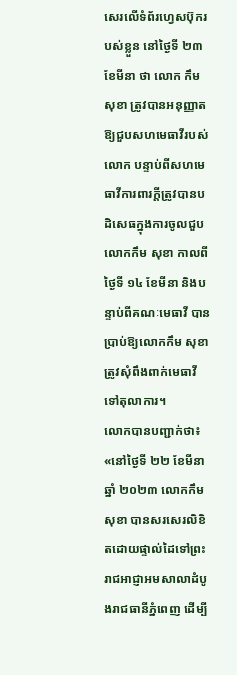សេរលើទំព័រហ្វេសប៊ុករបស់ខ្លួន នៅថ្ងៃទី ២៣ ខែមីនា ថា លោក កឹម សុខា ត្រូវបានអនុញ្ញាតឱ្យជួបសហមេធាវីរបស់លោក បន្ទាប់ពីសហមេធាវីការពារក្តីត្រូវបានបដិសេធក្នុងការចូលជួបលោកកឹម សុខា កាលពីថ្ងៃទី ១៤ ខែមីនា និងបន្ទាប់ពីគណៈមេធាវី បានប្រាប់ឱ្យលោកកឹម សុខា ត្រូវសុំពឹងពាក់មេធាវីទៅតុលាការ។
លោកបានបញ្ជាក់ថា៖ «នៅថ្ងៃទី ២២ ខែមីនា ឆ្នាំ ២០២៣ លោកកឹម សុខា បានសរសេរលិខិតដោយផ្ទាល់ដៃទៅព្រះរាជអាជ្ញាអមសាលាដំបូងរាជធានីភ្នំពេញ ដើម្បី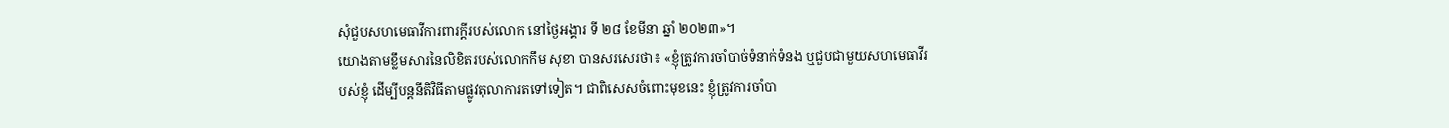សុំជួបសហមេធាវីការពារក្តីរបស់លោក នៅថ្ងៃអង្គារ ទី ២៨ ខែមីនា ឆ្នាំ ២០២៣»។
យោងតាមខ្លឹមសារនៃលិខិតរបស់លោកកឹម សុខា បានសរសេរថា៖ «ខ្ញុំត្រូវការចាំបាច់ទំនាក់ទំនង ឬជួបជាមួយសហមេធាវីរបស់ខ្ញុំ ដើម្បីបន្តនីតិវិធីតាមផ្លូវតុលាការតទៅទៀត។ ជាពិសេសចំពោះមុខនេះ ខ្ញុំត្រូវការចាំបា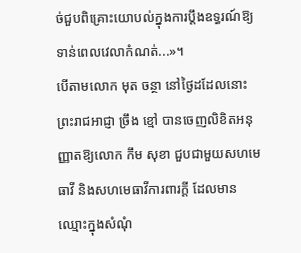ច់ជួបពិគ្រោះយោបល់ក្នុងការប្តឹងឧទ្ធរណ៍ឱ្យទាន់ពេលវេលាកំណត់...»។
បើតាមលោក មុត ចន្ថា នៅថ្ងៃដដែលនោះ ព្រះរាជអាជ្ញា ច្រឹង ខ្មៅ បានចេញលិខិតអនុញ្ញាតឱ្យលោក កឹម សុខា ជួបជាមួយសហមេធាវី និងសហមេធាវីការពារក្តី ដែលមានឈ្មោះក្នុងសំណុំ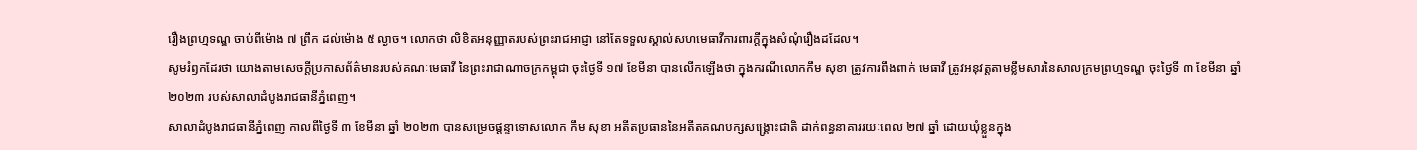រឿងព្រហ្មទណ្ឌ ចាប់ពីម៉ោង ៧ ព្រឹក ដល់ម៉ោង ៥ ល្ងាច។ លោកថា លិខិតអនុញ្ញាតរបស់ព្រះរាជអាជ្ញា នៅតែទទួលស្គាល់សហមេធាវីការពារក្តីក្នុងសំណុំរឿងដដែល។
សូមរំឭកដែរថា យោងតាមសេចក្តីប្រកាសព័ត៌មានរបស់គណៈមេធាវី នៃព្រះរាជាណាចក្រកម្ពុជា ចុះថ្ងៃទី ១៧ ខែមីនា បានលើកឡើងថា ក្នុងករណីលោកកឹម សុខា ត្រូវការពឹងពាក់ មេធាវី ត្រូវអនុវត្តតាមខ្លឹមសារនៃសាលក្រមព្រហ្មទណ្ឌ ចុះថ្ងៃទី ៣ ខែមីនា ឆ្នាំ ២០២៣ របស់សាលាដំបូងរាជធានីភ្នំពេញ។
សាលាដំបូងរាជធានីភ្នំពេញ កាលពីថ្ងៃទី ៣ ខែមីនា ឆ្នាំ ២០២៣ បានសម្រេចផ្តន្ទាទោសលោក កឹម សុខា អតីតប្រធាននៃអតីតគណបក្សសង្គ្រោះជាតិ ដាក់ពន្ធនាគាររយៈពេល ២៧ ឆ្នាំ ដោយឃុំខ្លួនក្នុង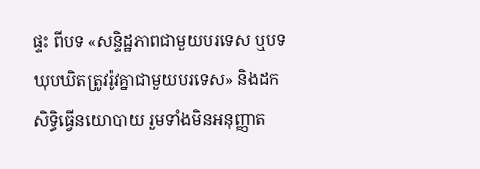ផ្ទះ ពីបទ «សន្ទិដ្ឋភាពជាមួយបរទេស ឬបទឃុបឃិតត្រូវរ៉ូវគ្នាជាមួយបរទេស» និងដកសិទ្ធិធ្វើនយោបាយ រួមទាំងមិនអនុញ្ញាត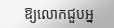ឱ្យលោកជួបអ្ន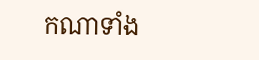កណាទាំង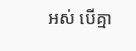អស់ បើគ្មា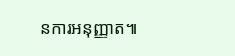នការអនុញ្ញាត៕